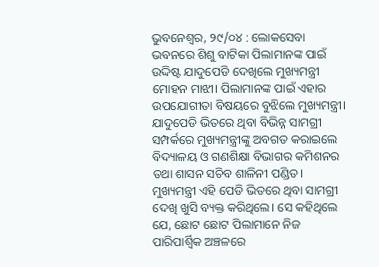ଭୁବନେଶ୍ଵର, ୨୯/୦୪ : ଲୋକସେବା ଭବନରେ ଶିଶୁ ବାଟିକା ପିଲାମାନଙ୍କ ପାଇଁ ଉଦ୍ଦିଷ୍ଟ ଯାଦୁପେଡି ଦେଖିଲେ ମୁଖ୍ୟମନ୍ତ୍ରୀ ମୋହନ ମାଝୀ। ପିଲାମାନଙ୍କ ପାଇଁ ଏହାର ଉପଯୋଗୀତା ବିଷୟରେ ବୁଝିଲେ ମୁଖ୍ୟମନ୍ତ୍ରୀ। ଯାଦୁପେଡି ଭିତରେ ଥିବା ବିଭିନ୍ନ ସାମଗ୍ରୀ ସମ୍ପର୍କରେ ମୁଖ୍ୟମନ୍ତ୍ରୀଙ୍କୁ ଅବଗତ କରାଇଲେ ବିଦ୍ୟାଳୟ ଓ ଗଣଶିକ୍ଷା ବିଭାଗର କମିଶନର ତଥା ଶାସନ ସଚିବ ଶାଳିନୀ ପଣ୍ଡିତ।
ମୁଖ୍ୟମନ୍ତ୍ରୀ ଏହି ପେଡି ଭିତରେ ଥିବା ସାମଗ୍ରୀ ଦେଖି ଖୁସି ବ୍ୟକ୍ତ କରିଥିଲେ। ସେ କହିଥିଲେ ଯେ, ଛୋଟ ଛୋଟ ପିଲାମାନେ ନିଜ ପାରିପାର୍ଶ୍ଵିକ ଅଞ୍ଚଳରେ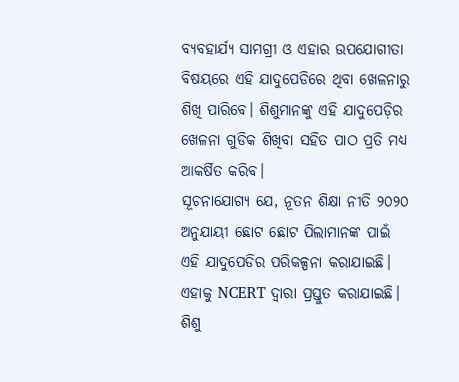ବ୍ୟବହାର୍ଯ୍ୟ ସାମଗ୍ରୀ ଓ ଏହାର ଉପଯୋଗୀତା ବିଷୟରେ ଏହି ଯାଦୁପେଡିରେ ଥିବା ଖେଳନାରୁ ଶିଖି ପାରିବେ। ଶିଶୁମାନଙ୍କୁ ଏହି ଯାଦୁପେଡ଼ିର ଖେଳନା ଗୁଡିକ ଶିଖିବା ସହିତ ପାଠ ପ୍ରତି ମଧ୍ୟ ଆକର୍ଷିତ କରିବ।
ସୂଚନାଯୋଗ୍ୟ ଯେ, ନୂତନ ଶିକ୍ଷା ନୀତି ୨୦୨୦ ଅନୁଯାୟୀ ଛୋଟ ଛୋଟ ପିଲାମାନଙ୍କ ପାଇଁ ଏହି ଯାଦୁପେଡିର ପରିକଳ୍ପନା କରାଯାଇଛି। ଏହାକୁ NCERT ଦ୍ୱାରା ପ୍ରସ୍ତୁତ କରାଯାଇଛି। ଶିଶୁ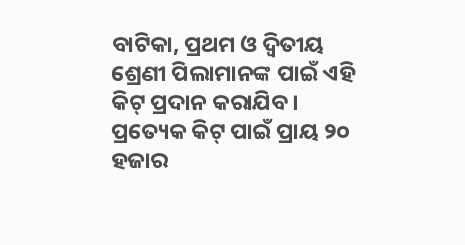ବାଟିକା, ପ୍ରଥମ ଓ ଦ୍ୱିତୀୟ ଶ୍ରେଣୀ ପିଲାମାନଙ୍କ ପାଇଁ ଏହି କିଟ୍ ପ୍ରଦାନ କରାଯିବ। ପ୍ରତ୍ୟେକ କିଟ୍ ପାଇଁ ପ୍ରାୟ ୨୦ ହଜାର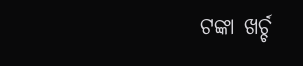ଟଙ୍କା ଖର୍ଚ୍ଚ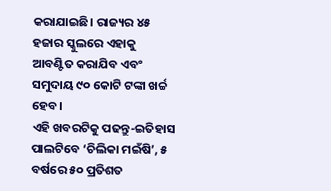କରାଯାଇଛି। ରାଜ୍ୟର ୪୫ ହଜାର ସ୍କୁଲରେ ଏହାକୁ ଆବଣ୍ଟିତ କରାଯିବ ଏବଂ ସମୁଦାୟ ୯୦ କୋଟି ଟଙ୍କା ଖର୍ଚ୍ଚ ହେବ।
ଏହି ଖବରଟିକୁ ପଢନ୍ତୁ-ଇତିହାସ ପାଲଟିବେ ‘ଚିଲିକା ମଇଁଷି’, ୫ ବର୍ଷରେ ୫୦ ପ୍ରତିଶତ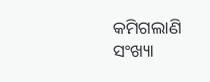କମିଗଲାଣି ସଂଖ୍ୟା